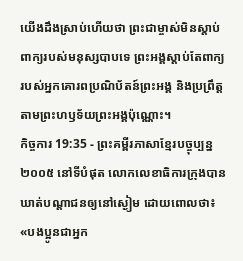យើងដឹងស្រាប់ហើយថា ព្រះជាម្ចាស់មិនស្ដាប់ពាក្យរបស់មនុស្សបាបទេ ព្រះអង្គស្ដាប់តែពាក្យរបស់អ្នកគោរពប្រណិប័តន៍ព្រះអង្គ និងប្រព្រឹត្តតាមព្រះហឫទ័យព្រះអង្គប៉ុណ្ណោះ។
កិច្ចការ 19:35 - ព្រះគម្ពីរភាសាខ្មែរបច្ចុប្បន្ន ២០០៥ នៅទីបំផុត លោកលេខាធិការក្រុងបានឃាត់បណ្ដាជនឲ្យនៅស្ងៀម ដោយពោលថា៖ «បងប្អូនជាអ្នក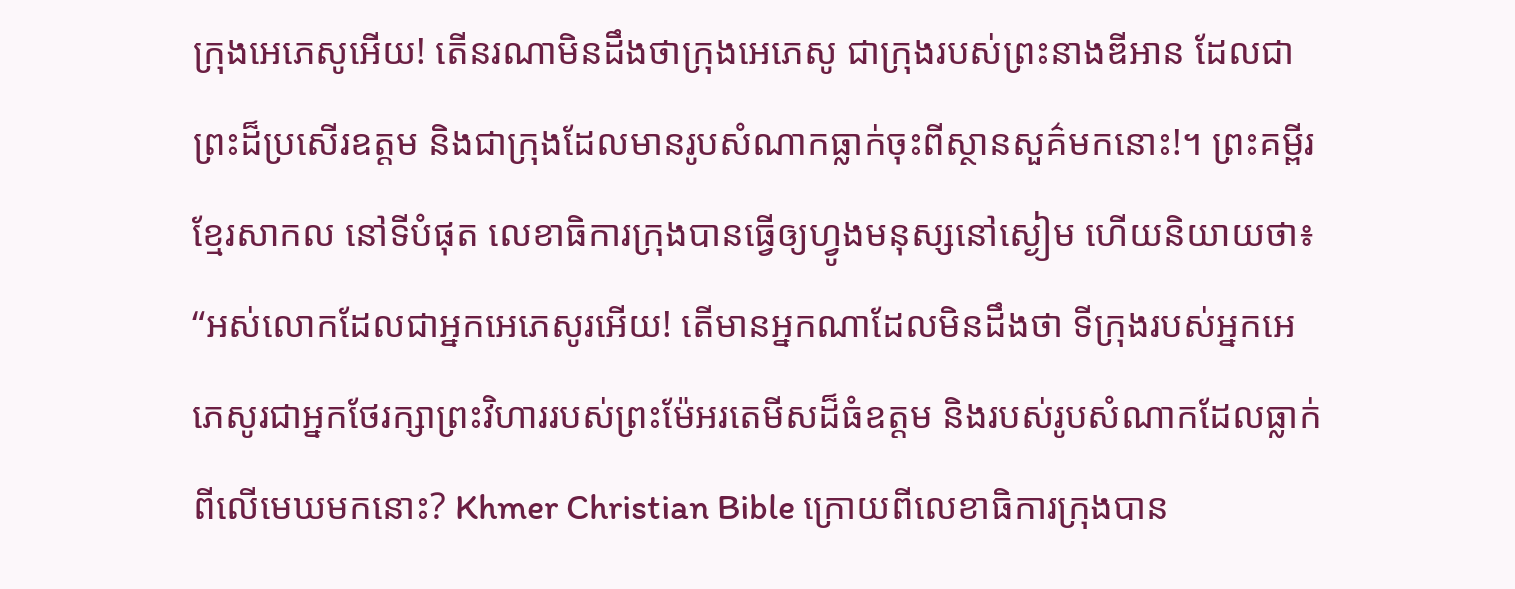ក្រុងអេភេសូអើយ! តើនរណាមិនដឹងថាក្រុងអេភេសូ ជាក្រុងរបស់ព្រះនាងឌីអាន ដែលជាព្រះដ៏ប្រសើរឧត្ដម និងជាក្រុងដែលមានរូបសំណាកធ្លាក់ចុះពីស្ថានសួគ៌មកនោះ!។ ព្រះគម្ពីរខ្មែរសាកល នៅទីបំផុត លេខាធិការក្រុងបានធ្វើឲ្យហ្វូងមនុស្សនៅស្ងៀម ហើយនិយាយថា៖ “អស់លោកដែលជាអ្នកអេភេសូរអើយ! តើមានអ្នកណាដែលមិនដឹងថា ទីក្រុងរបស់អ្នកអេភេសូរជាអ្នកថែរក្សាព្រះវិហាររបស់ព្រះម៉ែអរតេមីសដ៏ធំឧត្ដម និងរបស់រូបសំណាកដែលធ្លាក់ពីលើមេឃមកនោះ? Khmer Christian Bible ក្រោយពីលេខាធិការក្រុងបាន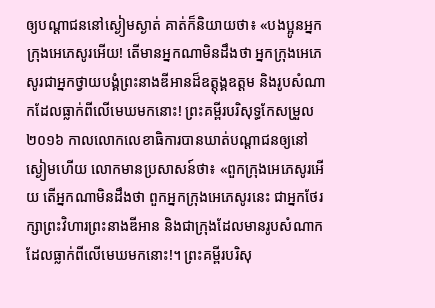ឲ្យបណ្ដាជននៅស្ងៀមស្ងាត់ គាត់ក៏និយាយថា៖ «បងប្អូនអ្នកក្រុងអេភេសូរអើយ! តើមានអ្នកណាមិនដឹងថា អ្នកក្រុងអេភេសូរជាអ្នកថ្វាយបង្គំព្រះនាងឌីអានដ៏ឧត្ដុង្គឧត្ដម និងរូបសំណាកដែលធ្លាក់ពីលើមេឃមកនោះ! ព្រះគម្ពីរបរិសុទ្ធកែសម្រួល ២០១៦ កាលលោកលេខាធិការបានឃាត់បណ្ដាជនឲ្យនៅស្ងៀមហើយ លោកមានប្រសាសន៍ថា៖ «ពួកក្រុងអេភេសូរអើយ តើអ្នកណាមិនដឹងថា ពួកអ្នកក្រុងអេភេសូរនេះ ជាអ្នកថែរក្សាព្រះវិហារព្រះនាងឌីអាន និងជាក្រុងដែលមានរូបសំណាកដែលធ្លាក់ពីលើមេឃមកនោះ!។ ព្រះគម្ពីរបរិសុ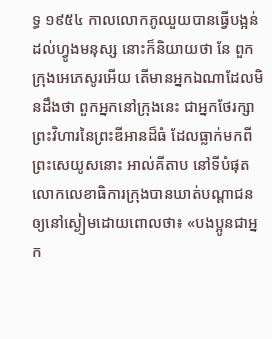ទ្ធ ១៩៥៤ កាលលោកភូឈួយបានធ្វើបង្អន់ដល់ហ្វូងមនុស្ស នោះក៏និយាយថា នែ ពួកក្រុងអេភេសូរអើយ តើមានអ្នកឯណាដែលមិនដឹងថា ពួកអ្នកនៅក្រុងនេះ ជាអ្នកថែរក្សាព្រះវិហារនៃព្រះឌីអានដ៏ធំ ដែលធ្លាក់មកពីព្រះសេយូសនោះ អាល់គីតាប នៅទីបំផុត លោកលេខាធិការក្រុងបានឃាត់បណ្ដាជនឲ្យនៅស្ងៀមដោយពោលថា៖ «បងប្អូនជាអ្នក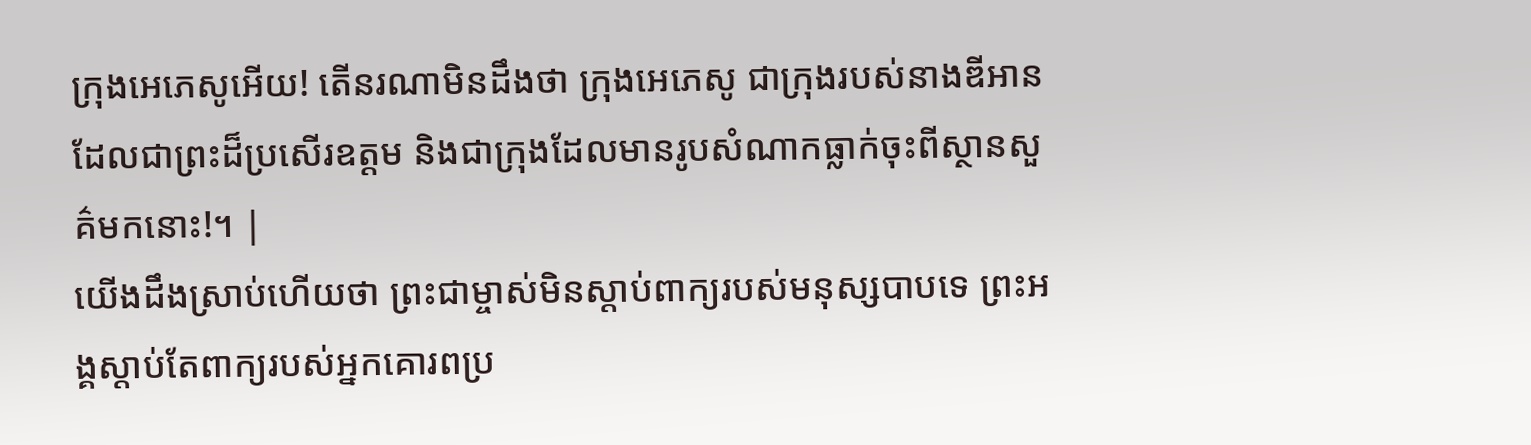ក្រុងអេភេសូអើយ! តើនរណាមិនដឹងថា ក្រុងអេភេសូ ជាក្រុងរបស់នាងឌីអាន ដែលជាព្រះដ៏ប្រសើរឧត្ដម និងជាក្រុងដែលមានរូបសំណាកធ្លាក់ចុះពីស្ថានសួគ៌មកនោះ!។ |
យើងដឹងស្រាប់ហើយថា ព្រះជាម្ចាស់មិនស្ដាប់ពាក្យរបស់មនុស្សបាបទេ ព្រះអង្គស្ដាប់តែពាក្យរបស់អ្នកគោរពប្រ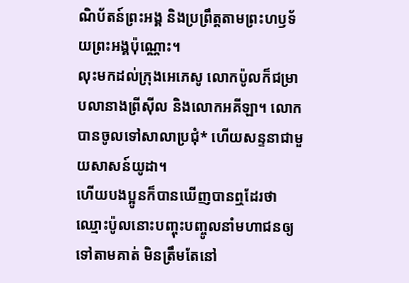ណិប័តន៍ព្រះអង្គ និងប្រព្រឹត្តតាមព្រះហឫទ័យព្រះអង្គប៉ុណ្ណោះ។
លុះមកដល់ក្រុងអេភេសូ លោកប៉ូលក៏ជម្រាបលានាងព្រីស៊ីល និងលោកអគីឡា។ លោកបានចូលទៅសាលាប្រជុំ* ហើយសន្ទនាជាមួយសាសន៍យូដា។
ហើយបងប្អូនក៏បានឃើញបានឮដែរថា ឈ្មោះប៉ូលនោះបញ្ចុះបញ្ចូលនាំមហាជនឲ្យទៅតាមគាត់ មិនត្រឹមតែនៅ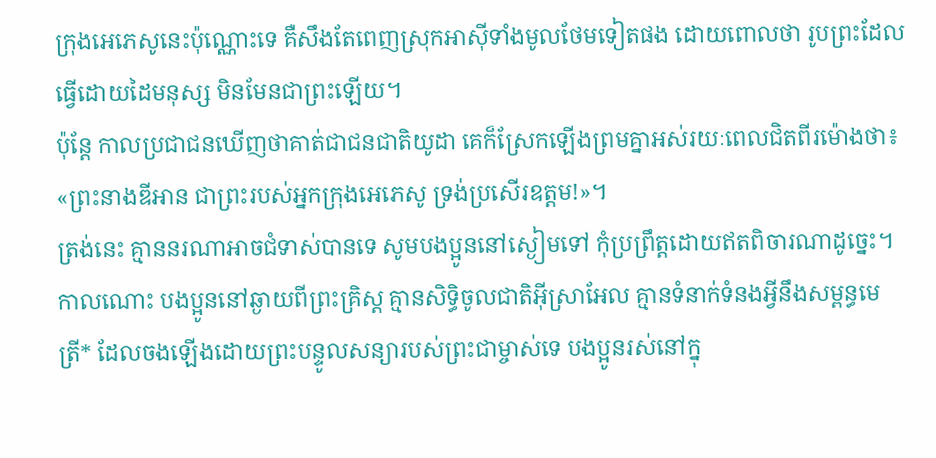ក្រុងអេភេសូនេះប៉ុណ្ណោះទេ គឺសឹងតែពេញស្រុកអាស៊ីទាំងមូលថែមទៀតផង ដោយពោលថា រូបព្រះដែលធ្វើដោយដៃមនុស្ស មិនមែនជាព្រះឡើយ។
ប៉ុន្តែ កាលប្រជាជនឃើញថាគាត់ជាជនជាតិយូដា គេក៏ស្រែកឡើងព្រមគ្នាអស់រយៈពេលជិតពីរម៉ោងថា៖ «ព្រះនាងឌីអាន ជាព្រះរបស់អ្នកក្រុងអេភេសូ ទ្រង់ប្រសើរឧត្ដម!»។
ត្រង់នេះ គ្មាននរណាអាចជំទាស់បានទេ សូមបងប្អូននៅស្ងៀមទៅ កុំប្រព្រឹត្តដោយឥតពិចារណាដូច្នេះ។
កាលណោះ បងប្អូននៅឆ្ងាយពីព្រះគ្រិស្ត គ្មានសិទ្ធិចូលជាតិអ៊ីស្រាអែល គ្មានទំនាក់ទំនងអ្វីនឹងសម្ពន្ធមេត្រី* ដែលចងឡើងដោយព្រះបន្ទូលសន្យារបស់ព្រះជាម្ចាស់ទេ បងប្អូនរស់នៅក្នុ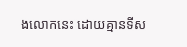ងលោកនេះ ដោយគ្មានទីស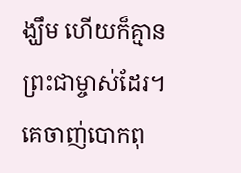ង្ឃឹម ហើយក៏គ្មានព្រះជាម្ចាស់ដែរ។
គេចាញ់បោកពុ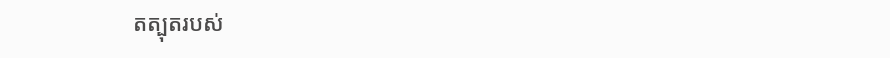តត្បុតរបស់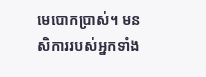មេបោកប្រាស់។ មនសិការរបស់អ្នកទាំង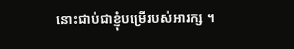នោះជាប់ជាខ្ញុំបម្រើរបស់អារក្ស ។